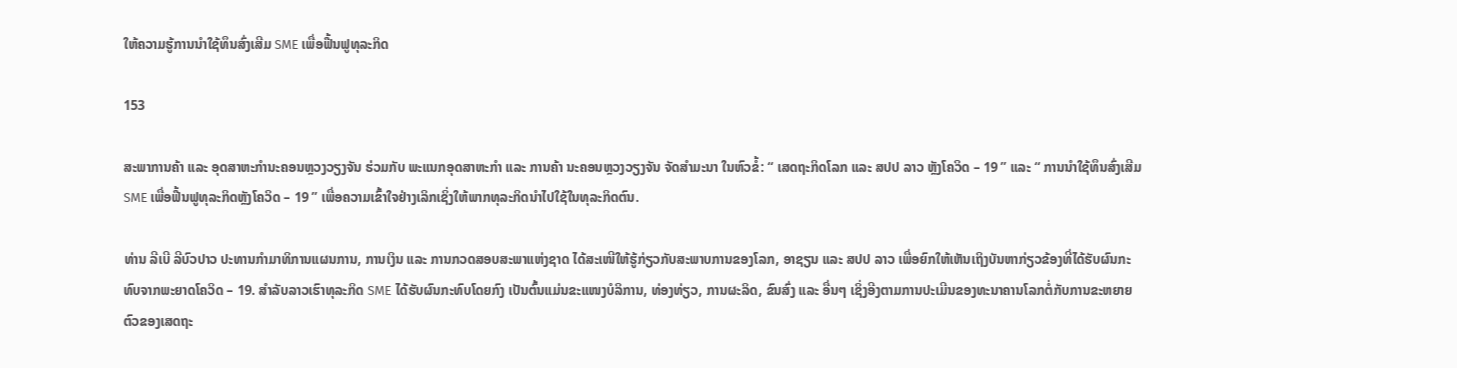ໃຫ້ຄວາມຮູ້ການນຳໃຊ້ທຶນສົ່ງເສີມ SME ເພື່ອຟື້ນຟູທຸລະກິດ

153

ສະພາການຄ້າ ແລະ ອຸດສາຫະກໍານະຄອນຫຼວງວຽງຈັນ ຮ່ວມກັບ ພະແນກອຸດສາຫະກໍາ ແລະ ການຄ້າ ນະຄອນຫຼວງວຽງຈັນ ຈັດສຳມະນາ ໃນຫົວຂໍ້: “ ເສດຖະກິດໂລກ ແລະ ສປປ ລາວ ຫຼັງໂຄວິດ – 19 ” ແລະ “ ການນໍາໃຊ້ທຶນສົ່ງເສີມ SME ເພື່ອຟື້ນຟູທຸລະກິດຫຼັງໂຄວິດ – 19 ” ເພື່ອຄວາມເຂົ້າໃຈຢ່າງເລິກເຊິ່ງໃຫ້ພາກທຸລະກິດນຳໄປໃຊ້ໃນທຸລະກິດຕົນ.

ທ່ານ ລີເບີ ລີບົວປາວ ປະທານກຳມາທິການແຜນການ, ການເງິນ ແລະ ການກວດສອບສະພາແຫ່ງຊາດ ໄດ້ສະເໜີໃຫ້ຮູ້ກ່ຽວກັບສະພາບການຂອງໂລກ, ອາຊຽນ ແລະ ສປປ ລາວ ເພື່ອຍົກໃຫ້ເຫັນເຖິງບັນຫາກ່ຽວຂ້ອງທີ່ໄດ້ຮັບຜົນກະທົບຈາກພະຍາດໂຄວິດ – 19. ສໍາລັບລາວເຮົາທຸລະກິດ SME ໄດ້ຮັບຜົນກະທົບໂດຍກົງ ເປັນຕົ້ນແມ່ນຂະແໜງບໍລິການ, ທ່ອງທ່ຽວ, ການຜະລິດ, ຂົນສົ່ງ ແລະ ອື່ນໆ ເຊິ່ງອີງຕາມການປະເມີນຂອງທະນາຄານໂລກຕໍ່ກັບການຂະຫຍາຍຕົວຂອງເສດຖະ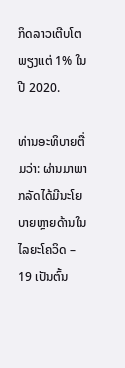ກິດລາວເຕີບໂຕພຽງແຕ່ 1% ໃນປີ 2020.

ທ່ານອະທິບາຍຕື່ມວ່າ: ຜ່ານມາພາກລັດໄດ້ມີນະໂຍບາຍຫຼາຍດ້ານໃນໄລຍະໂຄວິດ – 19 ເປັນຕົ້ນ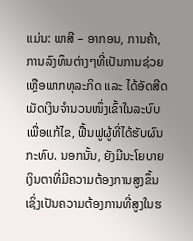ແມ່ນ: ພາສີ – ອາກອນ, ການຄ້າ, ການລົງທຶນຕ່າງໆທີ່ເປັນການຊ່ວຍເຫຼືອພາກທຸລະກິດ ແລະ ໄດ້ອັດສີດເມັດເງິນຈໍານວນໜຶ່ງເຂົ້າໃນລະບົບເພື່ອແກ້ໄຂ, ຟື້ນຟູຜູ້ທີ່ໄດ້ຮັບຜົນກະທົບ. ນອກນັ້ນ, ຍັງມີນະໂຍບາຍເງິນຕາທີ່ມີຄວາມຕ້ອງການສູງຂຶ້ນ ເຊິ່ງເປັນຄວາມຕ້ອງການທີ່ສູງໃນຮ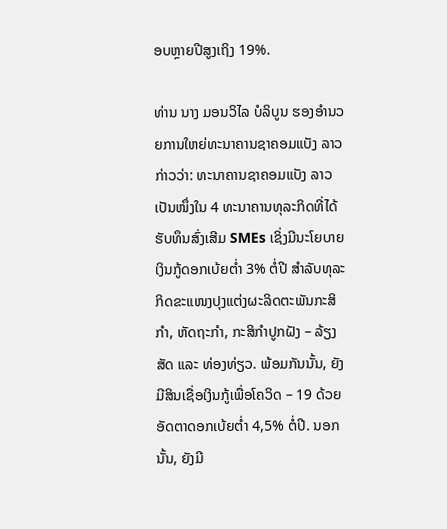ອບຫຼາຍປີສູງເຖິງ 19%.

ທ່ານ ນາງ ມອນວິໄລ ບໍລິບູນ ຮອງອໍານວຍການໃຫຍ່ທະນາຄານຊາຄອມແບັງ ລາວ ກ່າວວ່າ: ທະນາຄານຊາຄອມແບັງ ລາວ ເປັນໜຶ່ງໃນ 4 ທະນາຄານທຸລະກິດທີ່ໄດ້ຮັບທຶນສົ່ງເສີມ SMEs ເຊິ່ງມີນະໂຍບາຍເງິນກູ້ດອກເບ້ຍຕໍ່າ 3% ຕໍ່ປີ ສໍາລັບທຸລະກິດຂະແໜງປຸງແຕ່ງຜະລິດຕະພັນກະສິກໍາ, ຫັດຖະກຳ, ກະສິກຳປູກຝັງ – ລ້ຽງສັດ ແລະ ທ່ອງທ່ຽວ. ພ້ອມກັນນັ້ນ, ຍັງມີສິນເຊື່ອເງິນກູ້ເພື່ອໂຄວິດ – 19 ດ້ວຍອັດຕາດອກເບ້ຍຕໍ່າ 4,5% ຕໍ່ປີ. ນອກນັ້ນ, ຍັງມີ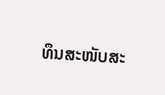ທຶນສະໜັບສະ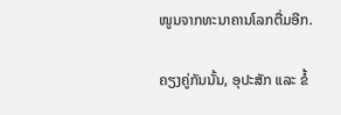ໜູນຈາກທະນາຄານໂລກຕື່ມອີກ.

ຄຽງຄູ່ກັນນັ້ນ, ອຸປະສັກ ແລະ ຂໍ້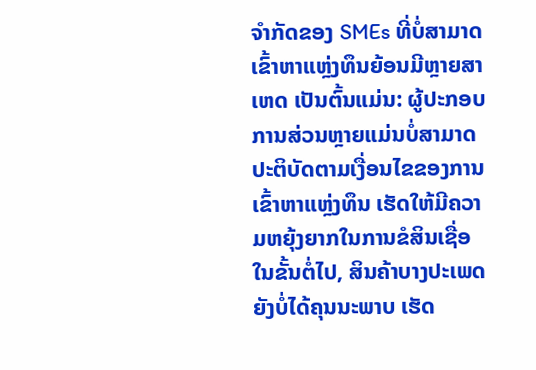ຈໍາກັດຂອງ SMEs ທີ່ບໍ່ສາມາດເຂົ້າຫາແຫຼ່ງທຶນຍ້ອນມີຫຼາຍສາເຫດ ເປັນຕົ້ນແມ່ນ: ຜູ້ປະກອບການສ່ວນຫຼາຍແມ່ນບໍ່ສາມາດປະຕິບັດຕາມເງື່ອນໄຂຂອງການເຂົ້າຫາແຫຼ່ງທຶນ ເຮັດໃຫ້ມີຄວາມຫຍຸ້ງຍາກໃນການຂໍສິນເຊື່ອໃນຂັ້ນຕໍ່ໄປ, ສິນຄ້າບາງປະເພດຍັງບໍ່ໄດ້ຄຸນນະພາບ ເຮັດ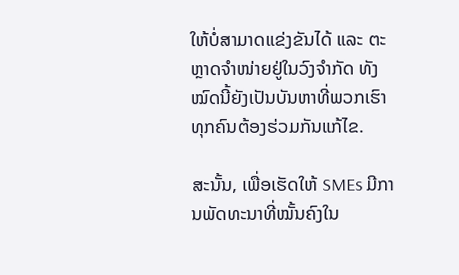ໃຫ້ບໍ່ສາມາດແຂ່ງຂັນໄດ້ ແລະ ຕະຫຼາດຈໍາໜ່າຍຢູ່ໃນວົງຈໍາກັດ ທັງໝົດນີ້ຍັງເປັນບັນຫາທີ່ພວກເຮົາທຸກຄົນຕ້ອງຮ່ວມກັນແກ້ໄຂ.

ສະນັ້ນ, ເພື່ອເຮັດໃຫ້ SMEs ມີການພັດທະນາທີ່ໝັ້ນຄົງໃນ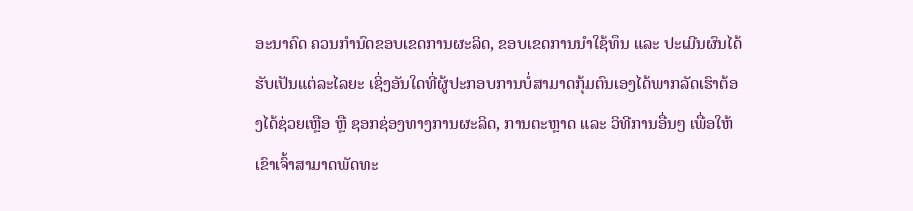ອະນາຄົດ ຄວນກໍານົດຂອບເຂດການຜະລິດ, ຂອບເຂດການນໍາໃຊ້ທຶນ ແລະ ປະເມີນຜົນໄດ້ຮັບເປັນແຕ່ລະໄລຍະ ເຊິ່ງອັນໃດທີ່ຜູ້ປະກອບການບໍ່ສາມາດກຸ້ມຕົນເອງໄດ້ພາກລັດເຮົາຕ້ອງໄດ້ຊ່ວຍເຫຼືອ ຫຼື ຊອກຊ່ອງທາງການຜະລິດ, ການຕະຫຼາດ ແລະ ວິທີການອື່ນໆ ເພື່ອໃຫ້ເຂົາເຈົ້າສາມາດພັດທະ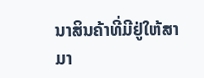ນາສິນຄ້າທີ່ມີຢູ່ໃຫ້ສາມາ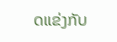ດແຂ່ງກັບ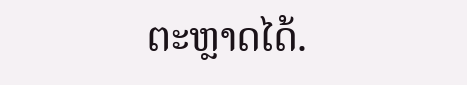ຕະຫຼາດໄດ້.